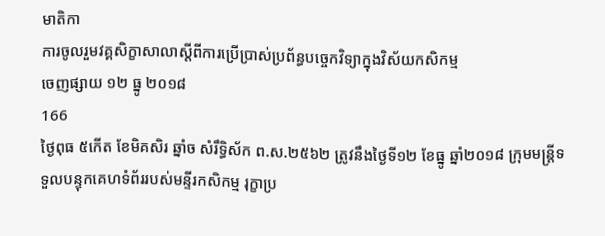មាតិកា
ការចូលរួមវគ្គសិក្ខាសាលាស្តីពីការប្រើប្រាស់ប្រព័ន្ធបច្ចេកវិទ្យាក្នុងវិស័យកសិកម្ម
ចេញផ្សាយ ១២ ធ្នូ ២០១៨
166
ថ្ងៃពុធ ៥កើត ខែមិគសិរ ឆ្នាំច សំរឹទ្ធិស័ក ព.ស.២៥៦២ ត្រូវនឹងថ្ងៃទី១២ ខែធ្នូ ឆ្នាំ២០១៨ ក្រុមមន្ត្រីទទួលបន្ទុកគេហទំព័ររបស់មន្ទីរកសិកម្ម រុក្ខាប្រ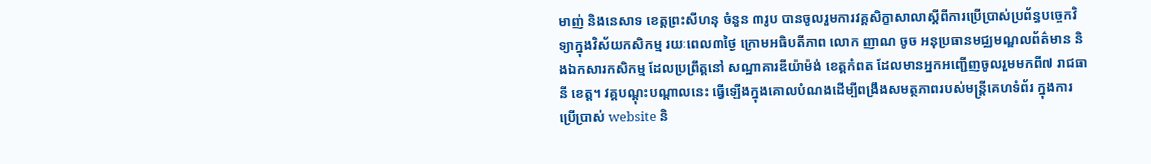មាញ់ និងនេសាទ ខេត្តព្រះសីហនុ ចំនួន ៣រូប បានចូលរួមការវគ្គសិក្ខាសាលាស្តីពីការប្រើប្រាស់ប្រព័ន្ធបច្ចេកវិទ្យាក្នុងវិស័យកសិកម្ម រយៈពេល៣ថ្ងៃ ក្រោមអធិបតីភាព លោក ញាណ ចូច អនុប្រធានមជ្ឈមណ្ឌលព័ត៌មាន និងឯកសារកសិកម្ម ដែលប្រព្រឹត្តនៅ សណ្ឋាគារឌីយ៉ាម៉ង់ ខេត្តកំពត ដែលមានអ្នកអញ្ជើញចូលរួមមកពី៧ រាជធានី ខេត្ត។ វគ្គបណ្តុះបណ្តាលនេះ ធ្វើឡើងក្នុងគោលបំណងដើម្បីពង្រឹងសមត្ថភាពរបស់មន្រ្តីគេហទំព័រ ក្នុងការប្រើប្រាស់ website និ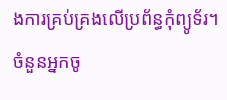ងការគ្រប់គ្រងលើប្រព័ន្ធកុំព្យូទ័រ។
ចំនួនអ្នកចូ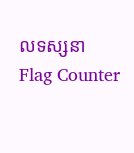លទស្សនា
Flag Counter